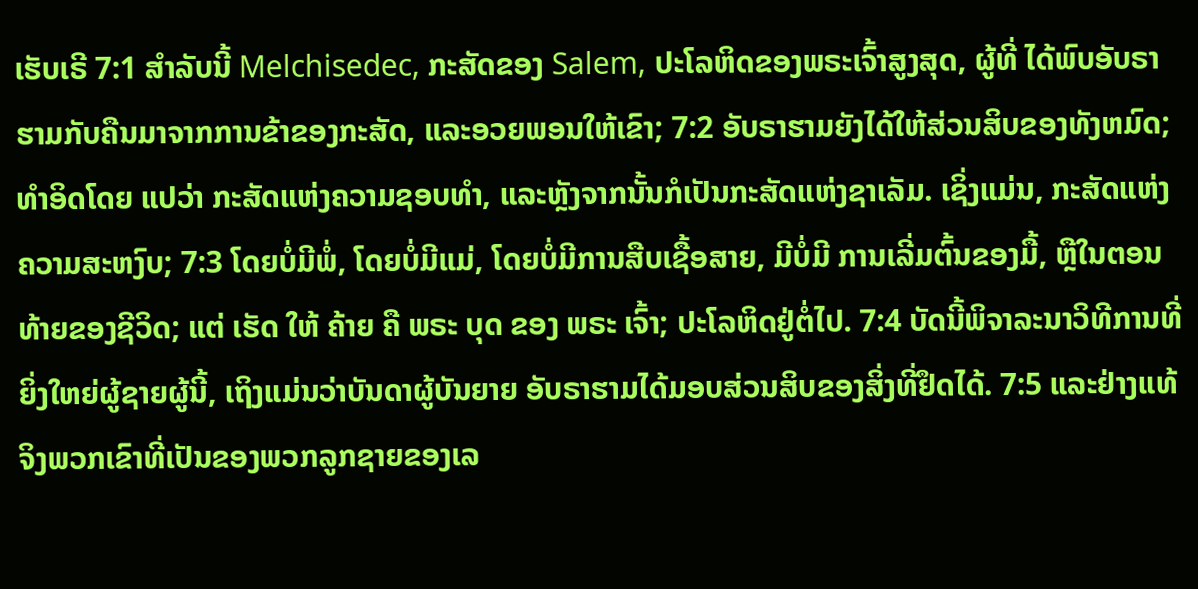ເຮັບເຣີ 7:1 ສໍາລັບນີ້ Melchisedec, ກະສັດຂອງ Salem, ປະໂລຫິດຂອງພຣະເຈົ້າສູງສຸດ, ຜູ້ທີ່ ໄດ້ພົບອັບຣາຮາມກັບຄືນມາຈາກການຂ້າຂອງກະສັດ, ແລະອວຍພອນໃຫ້ເຂົາ; 7:2 ອັບຣາຮາມຍັງໄດ້ໃຫ້ສ່ວນສິບຂອງທັງຫມົດ; ທໍາອິດໂດຍ ແປວ່າ ກະສັດແຫ່ງຄວາມຊອບທຳ, ແລະຫຼັງຈາກນັ້ນກໍເປັນກະສັດແຫ່ງຊາເລັມ. ເຊິ່ງແມ່ນ, ກະສັດແຫ່ງຄວາມສະຫງົບ; 7:3 ໂດຍບໍ່ມີພໍ່, ໂດຍບໍ່ມີແມ່, ໂດຍບໍ່ມີການສືບເຊື້ອສາຍ, ມີບໍ່ມີ ການເລີ່ມຕົ້ນຂອງມື້, ຫຼືໃນຕອນທ້າຍຂອງຊີວິດ; ແຕ່ ເຮັດ ໃຫ້ ຄ້າຍ ຄື ພຣະ ບຸດ ຂອງ ພຣະ ເຈົ້າ; ປະໂລຫິດຢູ່ຕໍ່ໄປ. 7:4 ບັດນີ້ພິຈາລະນາວິທີການທີ່ຍິ່ງໃຫຍ່ຜູ້ຊາຍຜູ້ນີ້, ເຖິງແມ່ນວ່າບັນດາຜູ້ບັນຍາຍ ອັບຣາຮາມໄດ້ມອບສ່ວນສິບຂອງສິ່ງທີ່ຢຶດໄດ້. 7:5 ແລະຢ່າງແທ້ຈິງພວກເຂົາທີ່ເປັນຂອງພວກລູກຊາຍຂອງເລ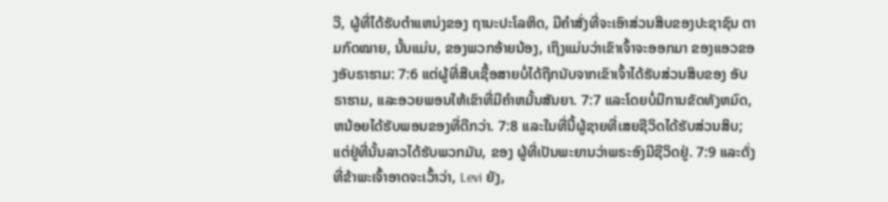ວີ, ຜູ້ທີ່ໄດ້ຮັບຕໍາແຫນ່ງຂອງ ຖານະປະໂລຫິດ, ມີຄໍາສັ່ງທີ່ຈະເອົາສ່ວນສິບຂອງປະຊາຊົນ ຕາມກົດໝາຍ, ນັ້ນແມ່ນ, ຂອງພວກອ້າຍນ້ອງ, ເຖິງແມ່ນວ່າເຂົາເຈົ້າຈະອອກມາ ຂອງແອວຂອງອັບຣາຮາມ: 7:6 ແຕ່ຜູ້ທີ່ສືບເຊື້ອສາຍບໍ່ໄດ້ຖືກນັບຈາກເຂົາເຈົ້າໄດ້ຮັບສ່ວນສິບຂອງ ອັບຣາຮາມ, ແລະອວຍພອນໃຫ້ເຂົາທີ່ມີຄໍາຫມັ້ນສັນຍາ. 7:7 ແລະໂດຍບໍ່ມີການຂັດທັງຫມົດ, ຫນ້ອຍໄດ້ຮັບພອນຂອງທີ່ດີກວ່າ. 7:8 ແລະໃນທີ່ນີ້ຜູ້ຊາຍທີ່ເສຍຊີວິດໄດ້ຮັບສ່ວນສິບ; ແຕ່ຢູ່ທີ່ນັ້ນລາວໄດ້ຮັບພວກມັນ, ຂອງ ຜູ້ທີ່ເປັນພະຍານວ່າພຣະອົງມີຊີວິດຢູ່. 7:9 ແລະດັ່ງທີ່ຂ້າພະເຈົ້າອາດຈະເວົ້າວ່າ, Levi ຍັງ,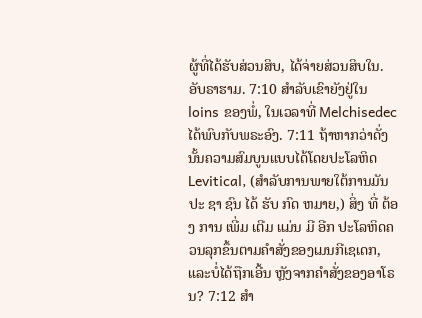ຜູ້ທີ່ໄດ້ຮັບສ່ວນສິບ, ໄດ້ຈ່າຍສ່ວນສິບໃນ. ອັບຣາຮາມ. 7:10 ສໍາລັບເຂົາຍັງຢູ່ໃນ loins ຂອງພໍ່, ໃນເວລາທີ່ Melchisedec ໄດ້ພົບກັບພຣະອົງ. 7:11 ຖ້າຫາກວ່າດັ່ງນັ້ນຄວາມສົມບູນແບບໄດ້ໂດຍປະໂລຫິດ Levitical, (ສໍາລັບການພາຍໃຕ້ການມັນ ປະ ຊາ ຊົນ ໄດ້ ຮັບ ກົດ ຫມາຍ,) ສິ່ງ ທີ່ ຕ້ອງ ການ ເພີ່ມ ເຕີມ ແມ່ນ ມີ ອີກ ປະໂລຫິດຄວນລຸກຂຶ້ນຕາມຄໍາສັ່ງຂອງເມນກີເຊເດກ, ແລະບໍ່ໄດ້ຖືກເອີ້ນ ຫຼັງຈາກຄໍາສັ່ງຂອງອາໂຣນ? 7:12 ສໍາ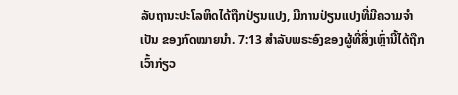ລັບຖານະປະໂລຫິດໄດ້ຖືກປ່ຽນແປງ, ມີການປ່ຽນແປງທີ່ມີຄວາມຈໍາເປັນ ຂອງກົດໝາຍນຳ. 7:13 ສໍາລັບພຣະອົງຂອງຜູ້ທີ່ສິ່ງເຫຼົ່ານີ້ໄດ້ຖືກເວົ້າກ່ຽວ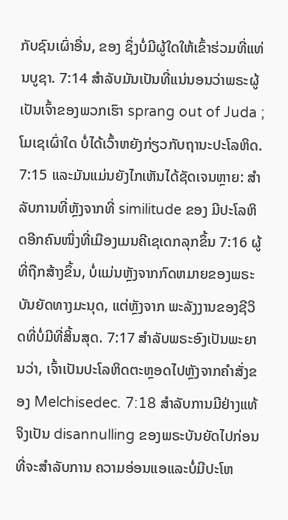ກັບຊົນເຜົ່າອື່ນ, ຂອງ ຊຶ່ງບໍ່ມີຜູ້ໃດໃຫ້ເຂົ້າຮ່ວມທີ່ແທ່ນບູຊາ. 7:14 ສໍາລັບມັນເປັນທີ່ແນ່ນອນວ່າພຣະຜູ້ເປັນເຈົ້າຂອງພວກເຮົາ sprang out of Juda ; ໂມເຊເຜົ່າໃດ ບໍ່ໄດ້ເວົ້າຫຍັງກ່ຽວກັບຖານະປະໂລຫິດ. 7:15 ແລະມັນແມ່ນຍັງໄກເຫັນໄດ້ຊັດເຈນຫຼາຍ: ສໍາລັບການທີ່ຫຼັງຈາກທີ່ similitude ຂອງ ມີປະໂລຫິດອີກຄົນໜຶ່ງທີ່ເມືອງເມນຄີເຊເດກລຸກຂຶ້ນ 7:16 ຜູ້ທີ່ຖືກສ້າງຂຶ້ນ, ບໍ່ແມ່ນຫຼັງຈາກກົດຫມາຍຂອງພຣະບັນຍັດທາງມະນຸດ, ແຕ່ຫຼັງຈາກ ພະລັງງານຂອງຊີວິດທີ່ບໍ່ມີທີ່ສິ້ນສຸດ. 7:17 ສໍາລັບພຣະອົງເປັນພະຍານວ່າ, ເຈົ້າເປັນປະໂລຫິດຕະຫຼອດໄປຫຼັງຈາກຄໍາສັ່ງຂອງ Melchisedec. 7:18 ສໍາລັບການມີຢ່າງແທ້ຈິງເປັນ disannulling ຂອງພຣະບັນຍັດໄປກ່ອນທີ່ຈະສໍາລັບການ ຄວາມອ່ອນແອແລະບໍ່ມີປະໂຫ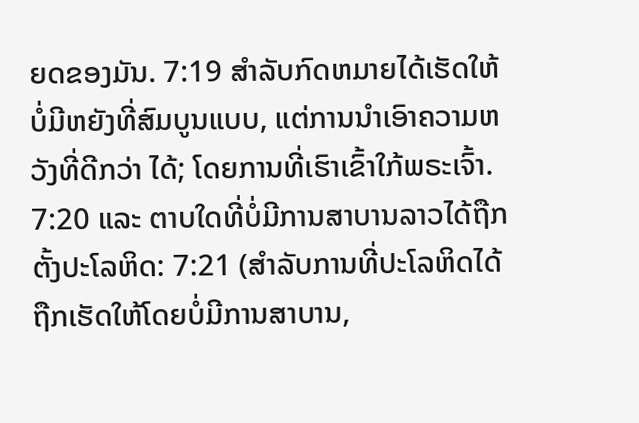ຍດຂອງມັນ. 7:19 ສໍາລັບກົດຫມາຍໄດ້ເຮັດໃຫ້ບໍ່ມີຫຍັງທີ່ສົມບູນແບບ, ແຕ່ການນໍາເອົາຄວາມຫວັງທີ່ດີກວ່າ ໄດ້; ໂດຍການທີ່ເຮົາເຂົ້າໃກ້ພຣະເຈົ້າ. 7:20 ແລະ ຕາບໃດທີ່ບໍ່ມີການສາບານລາວໄດ້ຖືກຕັ້ງປະໂລຫິດ: 7:21 (ສໍາລັບການທີ່ປະໂລຫິດໄດ້ຖືກເຮັດໃຫ້ໂດຍບໍ່ມີການສາບານ,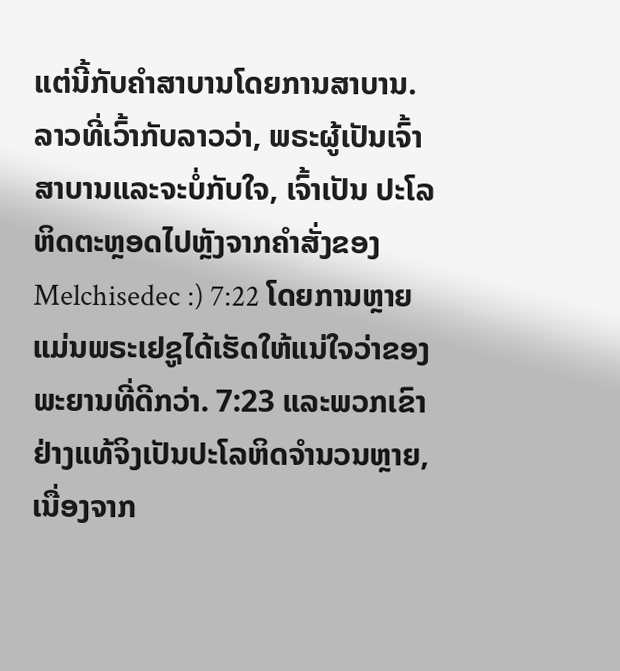ແຕ່ນີ້ກັບຄໍາສາບານໂດຍການສາບານ. ລາວທີ່ເວົ້າກັບລາວວ່າ, ພຣະຜູ້ເປັນເຈົ້າສາບານແລະຈະບໍ່ກັບໃຈ, ເຈົ້າເປັນ ປະໂລຫິດຕະຫຼອດໄປຫຼັງຈາກຄໍາສັ່ງຂອງ Melchisedec :) 7:22 ໂດຍການຫຼາຍແມ່ນພຣະເຢຊູໄດ້ເຮັດໃຫ້ແນ່ໃຈວ່າຂອງພະຍານທີ່ດີກວ່າ. 7:23 ແລະພວກເຂົາຢ່າງແທ້ຈິງເປັນປະໂລຫິດຈໍານວນຫຼາຍ, ເນື່ອງຈາກ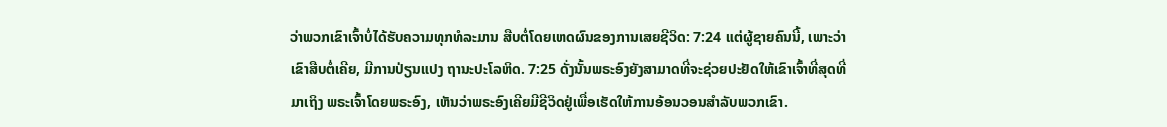ວ່າພວກເຂົາເຈົ້າບໍ່ໄດ້ຮັບຄວາມທຸກທໍລະມານ ສືບຕໍ່ໂດຍເຫດຜົນຂອງການເສຍຊີວິດ: 7:24 ແຕ່ຜູ້ຊາຍຄົນນີ້, ເພາະວ່າເຂົາສືບຕໍ່ເຄີຍ, ມີການປ່ຽນແປງ ຖານະປະໂລຫິດ. 7:25 ດັ່ງນັ້ນພຣະອົງຍັງສາມາດທີ່ຈະຊ່ວຍປະຢັດໃຫ້ເຂົາເຈົ້າທີ່ສຸດທີ່ມາເຖິງ ພຣະເຈົ້າໂດຍພຣະອົງ, ເຫັນວ່າພຣະອົງເຄີຍມີຊີວິດຢູ່ເພື່ອເຮັດໃຫ້ການອ້ອນວອນສໍາລັບພວກເຂົາ.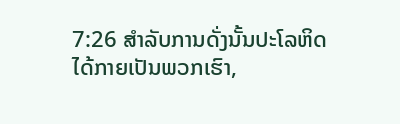7:26 ສໍາລັບການດັ່ງນັ້ນປະໂລຫິດໄດ້ກາຍເປັນພວກເຮົາ,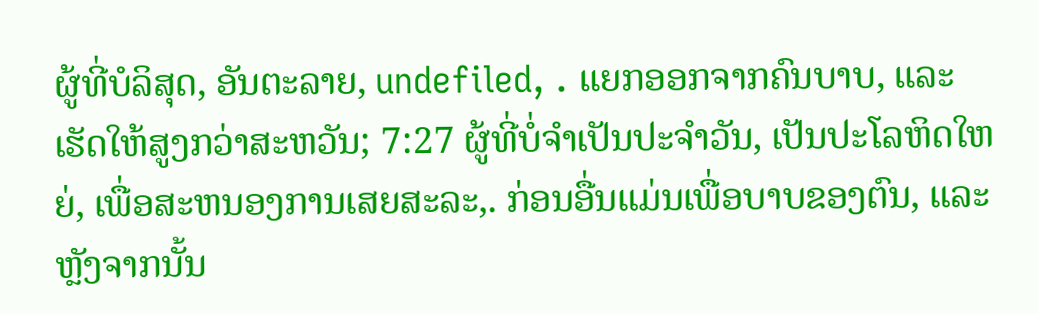ຜູ້ທີ່ບໍລິສຸດ, ອັນຕະລາຍ, undefiled, . ແຍກອອກຈາກຄົນບາບ, ແລະເຮັດໃຫ້ສູງກວ່າສະຫວັນ; 7:27 ຜູ້ທີ່ບໍ່ຈໍາເປັນປະຈໍາວັນ, ເປັນປະໂລຫິດໃຫຍ່, ເພື່ອສະຫນອງການເສຍສະລະ,. ກ່ອນອື່ນແມ່ນເພື່ອບາບຂອງຕົນ, ແລະຫຼັງຈາກນັ້ນ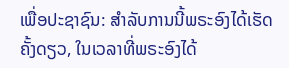ເພື່ອປະຊາຊົນ: ສໍາລັບການນີ້ພຣະອົງໄດ້ເຮັດຄັ້ງດຽວ, ໃນເວລາທີ່ພຣະອົງໄດ້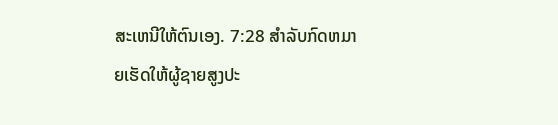ສະເຫນີໃຫ້ຕົນເອງ. 7:28 ສໍາລັບກົດຫມາຍເຮັດໃຫ້ຜູ້ຊາຍສູງປະ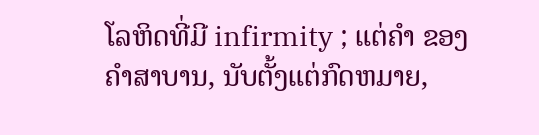ໂລຫິດທີ່ມີ infirmity ; ແຕ່ຄໍາ ຂອງຄໍາສາບານ, ນັບຕັ້ງແຕ່ກົດຫມາຍ,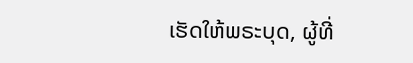ເຮັດໃຫ້ພຣະບຸດ, ຜູ້ທີ່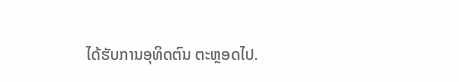ໄດ້ຮັບການອຸທິດຕົນ ຕະຫຼອດໄປ.